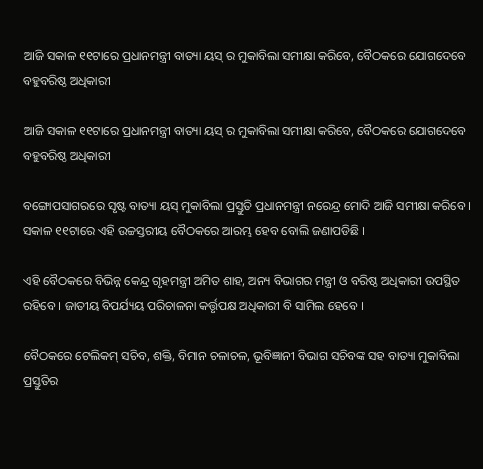ଆଜି ସକାଳ ୧୧ଟାରେ ପ୍ରଧାନମନ୍ତ୍ରୀ ବାତ୍ୟା ୟସ୍ ର ମୁକାବିଲା ସମୀକ୍ଷା କରିବେ, ବୈଠକରେ ଯୋଗଦେବେ ବହୁବରିଷ୍ଠ ଅଧିକାରୀ

ଆଜି ସକାଳ ୧୧ଟାରେ ପ୍ରଧାନମନ୍ତ୍ରୀ ବାତ୍ୟା ୟସ୍ ର ମୁକାବିଲା ସମୀକ୍ଷା କରିବେ, ବୈଠକରେ ଯୋଗଦେବେ ବହୁବରିଷ୍ଠ ଅଧିକାରୀ

ବଙ୍ଗୋପସାଗରରେ ସୃଷ୍ଟ ବାତ୍ୟା ୟସ୍ ମୁକାବିଲା ପ୍ରସ୍ତୁତି ପ୍ରଧାନମନ୍ତ୍ରୀ ନରେନ୍ଦ୍ର ମୋଦି ଆଜି ସମୀକ୍ଷା କରିବେ । ସକାଳ ୧୧ଟାରେ ଏହି ଉଚ୍ଚସ୍ତରୀୟ ବୈଠକରେ ଆରମ୍ଭ ହେବ ବୋଲି ଜଣାପଡିଛି ।

ଏହି ବୈଠକରେ ବିଭିନ୍ନ କେନ୍ଦ୍ର ଗୃହମନ୍ତ୍ରୀ ଅମିତ ଶାହ, ଅନ୍ୟ ବିଭାଗର ମନ୍ତ୍ରୀ ଓ ବରିଷ୍ଠ ଅଧିକାରୀ ଉପସ୍ଥିତ ରହିବେ । ଜାତୀୟ ବିପର୍ଯ୍ୟୟ ପରିଚାଳନା କର୍ତ୍ତୃପକ୍ଷ ଅଧିକାରୀ ବି ସାମିଲ ହେବେ ।

ବୈଠକରେ ଟେଲିକମ୍ ସଚିବ, ଶକ୍ତି, ବିମାନ ଚଳାଚଳ, ଭୂବିଜ୍ଞାନୀ ବିଭାଗ ସଚିବଙ୍କ ସହ ବାତ୍ୟା ମୁକାବିଲା ପ୍ରସ୍ତୁତିର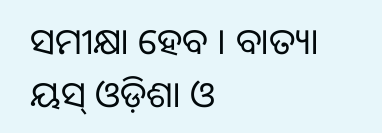ସମୀକ୍ଷା ହେବ । ବାତ୍ୟା ୟସ୍ ଓଡ଼ିଶା ଓ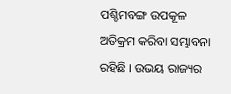ପଶ୍ଚିମବଙ୍ଗ ଉପକୂଳ ଅତିକ୍ରମ କରିବା ସମ୍ଭାବନା ରହିଛି । ଉଭୟ ରାଜ୍ୟର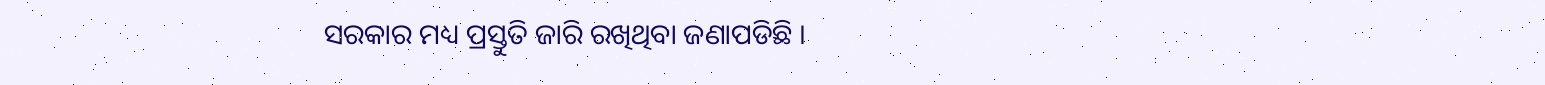ସରକାର ମଧ୍ୟ ପ୍ରସ୍ତୁତି ଜାରି ରଖିଥିବା ଜଣାପଡିଛି ।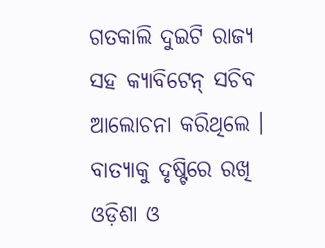ଗତକାଲି ଦୁଇଟି ରାଜ୍ୟ ସହ କ୍ୟାବିଟେନ୍ ସଚିବ ଆଲୋଚନା କରିଥିଲେ । ବାତ୍ୟାକୁ ଦୃଷ୍ଟିରେ ରଖି ଓଡ଼ିଶା ଓ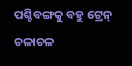ପଶ୍ଚିବଙ୍ଗକୁ ବହୁ ଟ୍ରେନ୍ ଚଳାଚଳ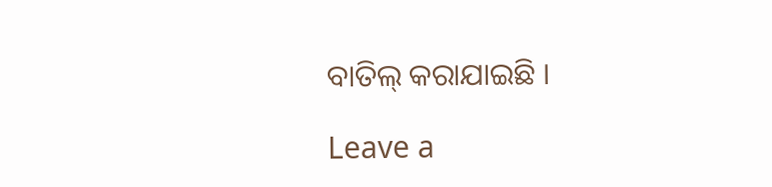ବାତିଲ୍ କରାଯାଇଛି ।

Leave a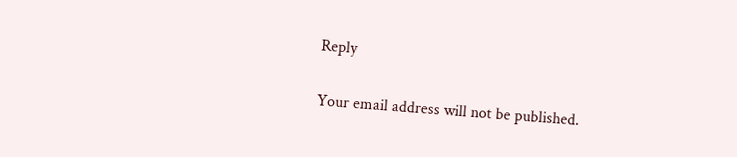Reply

Your email address will not be published.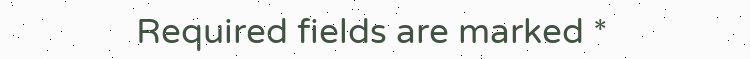Required fields are marked *